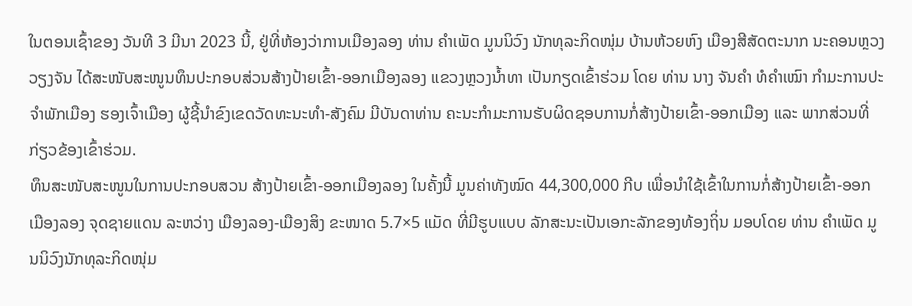ໃນຕອນເຊົ້າຂອງ ວັນທີ 3 ມີນາ 2023 ນີ້, ຢູ່ທີ່ຫ້ອງວ່າການເມືອງລອງ ທ່ານ ຄໍາເພັດ ມູນນິວົງ ນັກທຸລະກິດໜຸ່ມ ບ້ານຫ້ວຍຫົງ ເມືອງສີສັດຕະນາກ ນະຄອນຫຼວງວຽງຈັນ ໄດ້ສະໜັບສະໜູນທຶນປະກອບສ່ວນສ້າງປ້າຍເຂົ້າ-ອອກເມືອງລອງ ແຂວງຫຼວງນໍ້າທາ ເປັນກຽດເຂົ້າຮ່ວມ ໂດຍ ທ່ານ ນາງ ຈັນຄໍາ ທໍຄໍາເໝົາ ກໍາມະການປະຈໍາພັກເມືອງ ຮອງເຈົ້າເມືອງ ຜູ້ຊີ້ນໍາຂົງເຂດວັດທະນະທໍາ-ສັງຄົມ ມີບັນດາທ່ານ ຄະນະກໍາມະການຮັບຜິດຊອບການກໍ່ສ້າງປ້າຍເຂົ້າ-ອອກເມືອງ ແລະ ພາກສ່ວນທີ່ກ່ຽວຂ້ອງເຂົ້າຮ່ວມ.
ທຶນສະໜັບສະໜູນໃນການປະກອບສວນ ສ້າງປ້າຍເຂົ້າ-ອອກເມືອງລອງ ໃນຄັ້ງນີ້ ມູນຄ່າທັງໝົດ 44,300,000 ກີບ ເພື່ອນໍາໃຊ້ເຂົ້າໃນການກໍ່ສ້າງປ້າຍເຂົ້າ-ອອກເມືອງລອງ ຈຸດຊາຍແດນ ລະຫວ່າງ ເມືອງລອງ-ເມືອງສິງ ຂະໜາດ 5.7×5 ແມັດ ທີ່ມີຮູບແບບ ລັກສະນະເປັນເອກະລັກຂອງທ້ອງຖິ່ນ ມອບໂດຍ ທ່ານ ຄໍາເພັດ ມູນນິວົງນັກທຸລະກິດໜຸ່ມ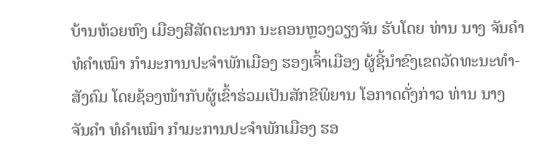ບ້ານຫ້ວຍຫົງ ເມືອງສີສັດຕະນາກ ນະຄອນຫຼວງວຽງຈັນ ຮັບໂດຍ ທ່ານ ນາງ ຈັນຄໍາ ທໍຄໍາເໝົາ ກໍາມະການປະຈໍາພັກເມືອງ ຮອງເຈົ້າເມືອງ ຜູ້ຊີ້ນໍາຂົງເຂດວັດທະນະທໍາ-ສັງຄົມ ໂດຍຊ້ອງໜ້າກັບຜູ້ເຂົ້າຮ່ວມເປັນສັກຂີພິຍານ ໂອກາດດັ່ງກ່າວ ທ່ານ ນາງ ຈັນຄໍາ ທໍຄໍາເໝົາ ກໍາມະການປະຈໍາພັກເມືອງ ຮອ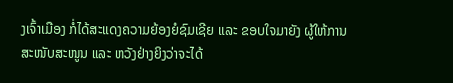ງເຈົ້າເມືອງ ກໍ່ໄດ້ສະແດງຄວາມຍ້ອງຍໍຊົມເຊີຍ ແລະ ຂອບໃຈມາຍັງ ຜູ້ໃຫ້ການສະໜັບສະໜູນ ແລະ ຫວັງຢ່າງຍິງວ່າຈະໄດ້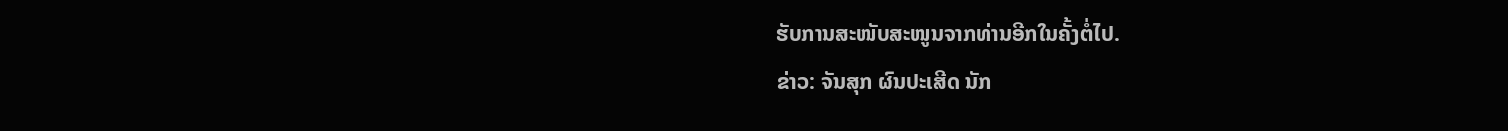ຮັບການສະໜັບສະໜູນຈາກທ່ານອີກໃນຄັ້ງຕໍ່ໄປ.
ຂ່າວ: ຈັນສຸກ ຜົນປະເສີດ ນັກ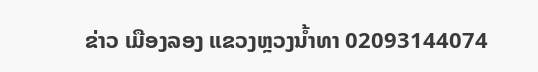ຂ່າວ ເມືອງລອງ ແຂວງຫຼວງນ້ຳທາ 02093144074